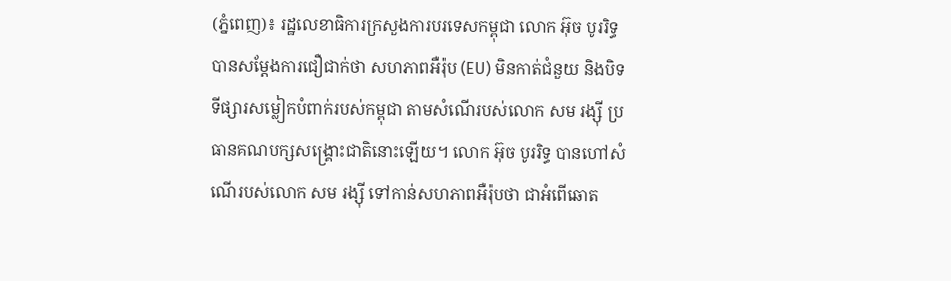(ភ្នំពេញ)៖ រដ្ឋលេខាធិការក្រសួងការបរទេសកម្ពុជា លោក អ៊ុច បូររិទ្ធ បានសម្តែងការជឿជាក់ថា សហភាពអឺរ៉ុប (EU) មិនកាត់ជំនួយ និងបិទទីផ្សារសម្លៀកបំពាក់របស់កម្ពុជា តាមសំណើរបស់លោក សម រង្ស៊ី ប្រធានគណបក្សសង្រ្គោះជាតិនោះឡើយ។ លោក អ៊ុច បូររិទ្ធ បានហៅសំណើរបស់លោក សម រង្ស៊ី ទៅកាន់សហភាពអឺរ៉ុបថា ជាអំពើឆោត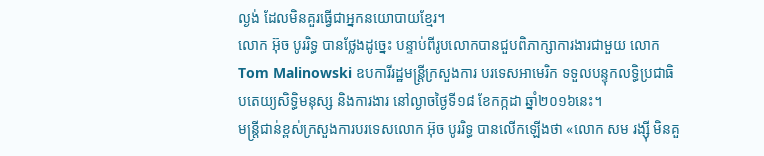ល្ងង់ ដែលមិនគួរធ្វើជាអ្នកនយោបាយខ្មែរ។
លោក អ៊ុច បូររិទ្ធ បានថ្លែងដូច្នេះ បន្ទាប់ពីរូបលោកបានជួបពិភាក្សាការងារជាមួយ លោក Tom Malinowski ឧបការីរដ្ឋមន្រ្តីក្រសួងការ បរទេសអាមេរិក ទទួលបន្ទុកលទ្ធិប្រជាធិបតេយ្យសិទ្ធិមនុស្ស និងការងារ នៅល្ងាចថ្ងៃទី១៨ ខែកក្កដា ឆ្នាំ២០១៦នេះ។
មន្រ្តីជាន់ខ្ពស់ក្រសួងការបរទេសលោក អ៊ុច បូររិទ្ធ បានលើកឡើងថា «លោក សម រង្ស៊ី មិនគួ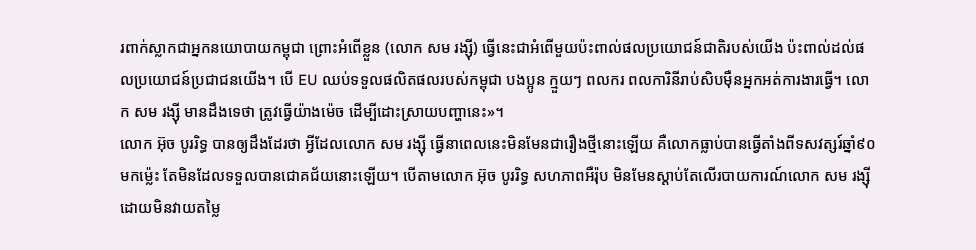រពាក់ស្លាកជាអ្នកនយោបាយកម្ពុជា ព្រោះអំពើខ្លួន (លោក សម រង្ស៊ី) ធ្វើនេះជាអំពើមួយប៉ះពាល់ផលប្រយោជន៍ជាតិរបស់យើង ប៉ះពាល់ដល់ផលប្រយោជន៍ប្រជាជនយើង។ បើ EU ឈប់ទទួលផលិតផលរបស់កម្ពុជា បងប្អូន ក្មួយៗ ពលករ ពលការិនីរាប់សិបម៉ឺនអ្នកអត់ការងារធ្វើ។ លោក សម រង្ស៊ី មានដឹងទេថា ត្រូវធ្វើយ៉ាងម៉េច ដើម្បីដោះស្រាយបញ្ហានេះ»។
លោក អ៊ុច បូររិទ្ធ បានឲ្យដឹងដែរថា អ្វីដែលលោក សម រង្ស៊ី ធ្វើនាពេលនេះមិនមែនជារឿងថ្មីនោះឡើយ គឺលោកធ្លាប់បានធ្វើតាំងពីទសវត្សរ៍ឆ្នាំ៩០មកម្ល៉េះ តែមិនដែលទទួលបានជោគជ័យនោះឡើយ។ បើតាមលោក អ៊ុច បូររិទ្ធ សហភាពអឺរ៉ុប មិនមែនស្តាប់តែលើរបាយការណ៍លោក សម រង្ស៊ី ដោយមិនវាយតម្លៃ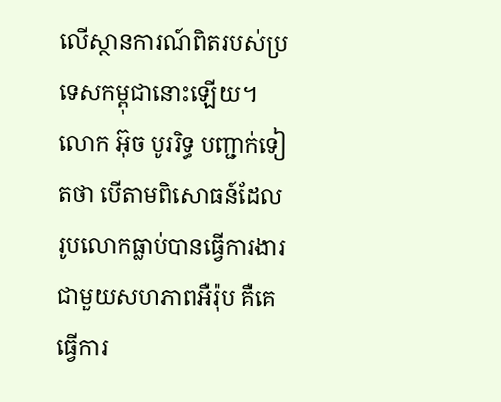លើស្ថានការណ៍ពិតរបស់ប្រទេសកម្ពុជានោះឡើយ។
លោក អ៊ុច បូររិទ្ធ បញ្ជាក់ទៀតថា បើតាមពិសោធន៍ដែលរូបលោកធ្លាប់បានធ្វើការងារជាមួយសហភាពអឺរ៉ុប គឺគេធ្វើការ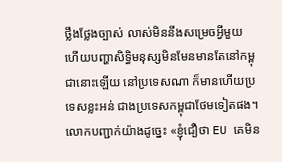ថ្លឹងថ្លែងច្បាស់ លាស់មិននឹងសម្រេចអ្វីមួយ ហើយបញ្ហាសិទ្ធិមនុស្សមិនមែនមានតែនៅកម្ពុជានោះឡើយ នៅប្រទេសណា ក៏មានហើយប្រទេសខ្លះអន់ ជាងប្រទេសកម្ពុជាថែមទៀតផង។
លោកបញ្ជាក់យ៉ាងដូច្នេះ «ខ្ញុំជឿថា EU គេមិន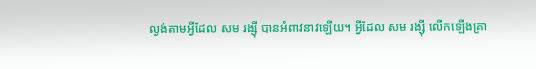ល្ងង់តាមអ្វីដែល សម រង្ស៊ី បានអំពាវនាវឡើយ។ អ្វីដែល សម រង្ស៊ី លើកឡើងគ្រា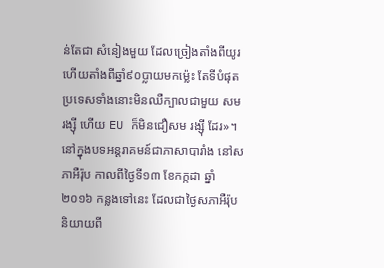ន់តែជា សំនៀងមួយ ដែលច្រៀងតាំងពីយូរហើយតាំងពីឆ្នាំ៩០ប្លាយមកម្ល៉េះ តែទីបំផុតប្រទេសទាំងនោះមិនឈឺក្បាលជាមួយ សម រង្ស៊ី ហើយ EU ក៏មិនជឿសម រង្ស៊ី ដែរ»។
នៅក្នុងបទអន្តរាគមន៍ជាភាសាបារាំង នៅសភាអឺរ៉ុប កាលពីថ្ងៃទី១៣ ខែកក្កដា ឆ្នាំ២០១៦ កន្លងទៅនេះ ដែលជាថ្ងៃសភាអឺរ៉ុបនិយាយពី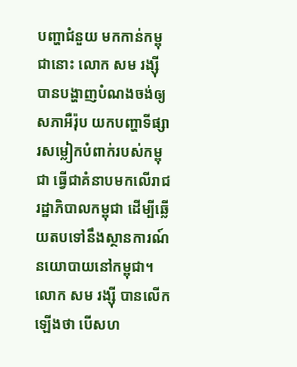បញ្ហាជំនួយ មកកាន់កម្ពុជានោះ លោក សម រង្ស៊ី បានបង្ហាញបំណងចង់ឲ្យសភាអឺរ៉ុប យកបញ្ហាទីផ្សារសម្លៀកបំពាក់របស់កម្ពុជា ធ្វើជាគំនាបមកលើរាជរដ្ឋាភិបាលកម្ពុជា ដើម្បីឆ្លើយតបទៅនឹងស្ថានការណ៍នយោបាយនៅកម្ពុជា។
លោក សម រង្ស៊ី បានលើកឡើងថា បើសហ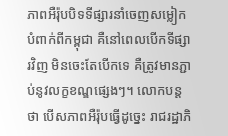ភាពអឺរ៉ុបបិទទីផ្សារនាំចេញសម្លៀកបំពាក់ពីកម្ពុជា គឺនៅពេលបើកទីផ្សារវិញ មិនចេះតែបើកទេ គឺត្រូវមានភ្ជាប់នូវលក្ខខណ្ឌផ្សេងៗ។ លោកបន្តថា បើសភាពអឺរ៉ុបធ្វើដូច្នេះ រាជរដ្ឋាភិ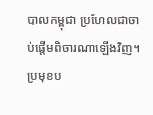បាលកម្ពុជា ប្រហែលជាចាប់ផ្តើមពិចារណាឡើងវិញ។
ប្រមុខប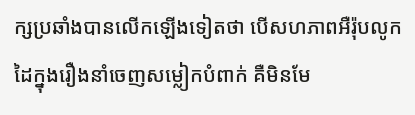ក្សប្រឆាំងបានលើកឡើងទៀតថា បើសហភាពអឺរ៉ុបលូកដៃក្នុងរឿងនាំចេញសម្លៀកបំពាក់ គឺមិនមែ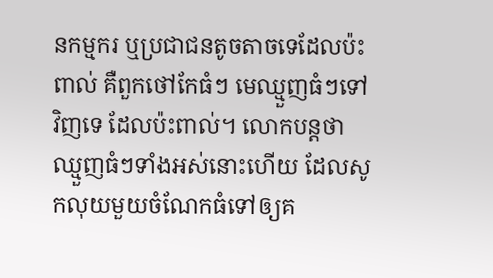នកម្មករ ឬប្រជាជនតូចតាចទេដែលប៉ះពាល់ គឺពួកថៅកែធំៗ មេឈ្មួញធំៗទៅវិញទេ ដែលប៉ះពាល់។ លោកបន្តថា ឈ្មួញធំៗទាំងអស់នោះហើយ ដែលសូកលុយមួយចំណែកធំទៅឲ្យគ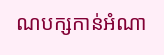ណបក្សកាន់អំណា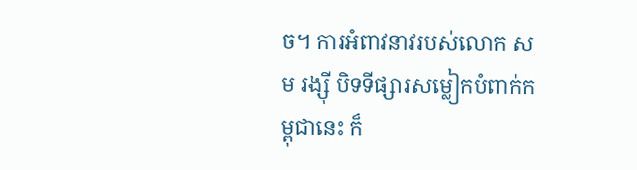ច។ ការអំពាវនាវរបស់លោក សម រង្ស៊ី បិទទីផ្សារសម្លៀកបំពាក់កម្ពុជានេះ ក៏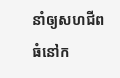នាំឲ្យសហជីពធំនៅក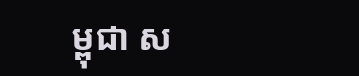ម្ពុជា ស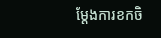ម្តែងការខកចិ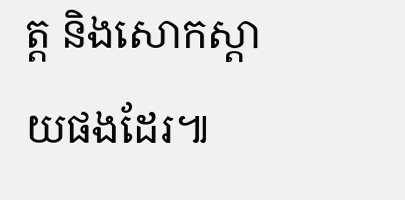ត្ត និងសោកស្តាយផងដែរ៕